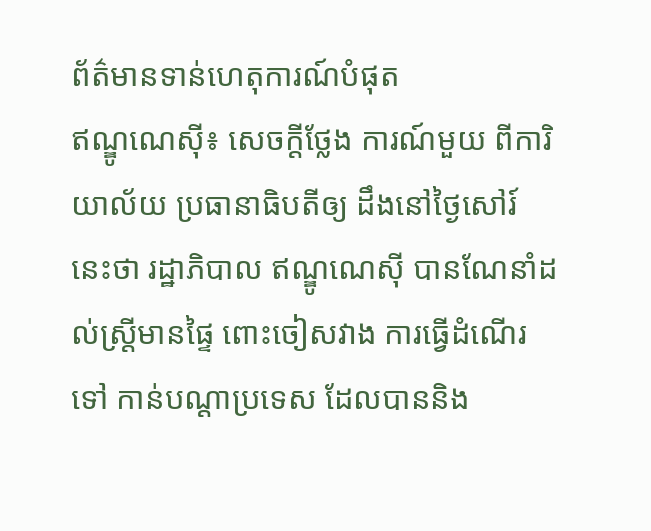ព័ត៌មានទាន់ហេតុការណ៍បំផុត
ឥណ្ឌូណេស៊ី៖ សេចក្តីថ្លែង ការណ៍មួយ ពីការិយាល័យ ប្រធានាធិបតីឲ្យ ដឹងនៅថ្ងៃសៅរ៍ នេះថា រដ្ឋាភិបាល ឥណ្ឌូណេស៊ី បានណែនាំដល់ស្រ្តីមានផ្ទៃ ពោះចៀសវាង ការធ្វើដំណើរទៅ កាន់បណ្តាប្រទេស ដែលបាននិង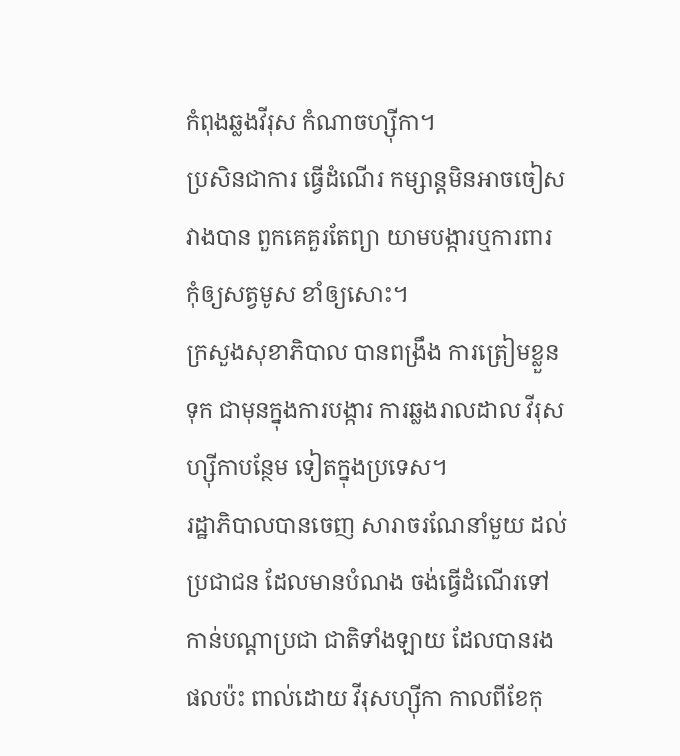កំពុងឆ្លងវីរុស កំណាចហ្ស៊ីកា។
ប្រសិនជាការ ធ្វើដំណើរ កម្សាន្តមិនអាចចៀស វាងបាន ពួកគេគួរតែព្យា យាមបង្ការឬការពារ កុំឲ្យសត្វមូស ខាំឲ្យសោះ។
ក្រសួងសុខាភិបាល បានពង្រឹង ការត្រៀមខ្លួនទុក ជាមុនក្នុងការបង្ការ ការឆ្លងរាលដាល វីរុសហ្ស៊ីកាបន្ថែម ទៀតក្នុងប្រទេស។
រដ្ឋាភិបាលបានចេញ សារាចរណែនាំមួយ ដល់ប្រជាជន ដែលមានបំណង ចង់ធ្វើដំណើរទៅ កាន់បណ្តាប្រជា ជាតិទាំងឡាយ ដែលបានរងផលប៉ះ ពាល់ដោយ វីរុសហ្ស៊ីកា កាលពីខែកុ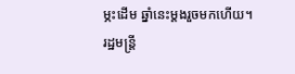ម្ភះដើម ឆ្នាំនេះម្តងរួចមកហើយ។
រដ្ឋមន្ត្រី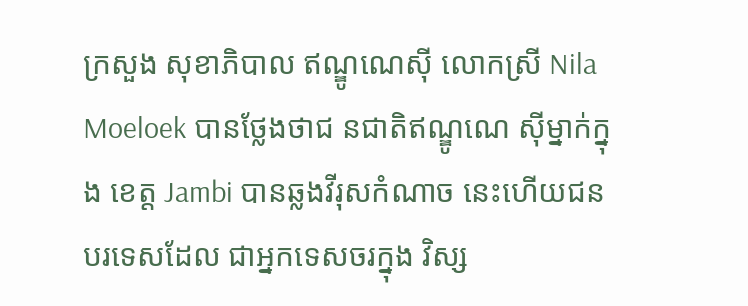ក្រសួង សុខាភិបាល ឥណ្ឌូណេស៊ី លោកស្រី Nila Moeloek បានថ្លែងថាជ នជាតិឥណ្ឌូណេ ស៊ីម្នាក់ក្នុង ខេត្ត Jambi បានឆ្លងវីរុសកំណាច នេះហើយជន បរទេសដែល ជាអ្នកទេសចរក្នុង វិស្ស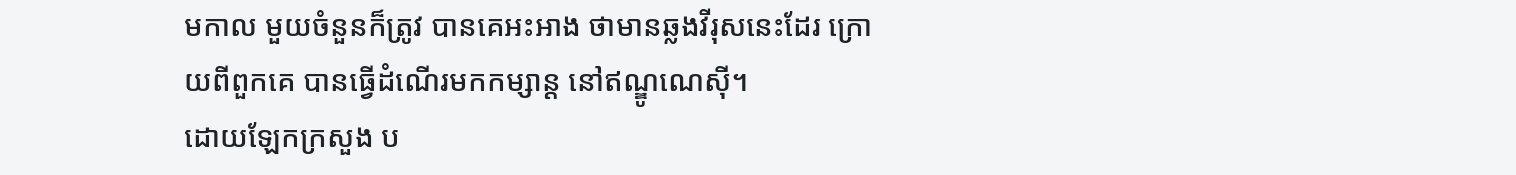មកាល មួយចំនួនក៏ត្រូវ បានគេអះអាង ថាមានឆ្លងវីរុសនេះដែរ ក្រោយពីពួកគេ បានធ្វើដំណើរមកកម្សាន្ត នៅឥណ្ឌូណេស៊ី។
ដោយឡែកក្រសួង ប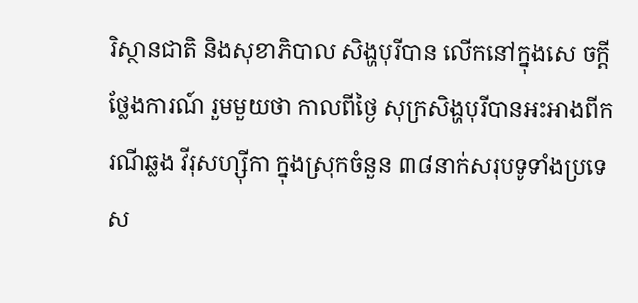រិស្ថានជាតិ និងសុខាភិបាល សិង្ហបុរីបាន លើកនៅក្នុងសេ ចក្តីថ្លែងការណ៍ រួមមួយថា កាលពីថ្ងៃ សុក្រសិង្ហបុរីបានអះអាងពីករណីឆ្លង វីរុសហ្ស៊ីកា ក្នុងស្រុកចំនួន ៣៨នាក់សរុបទូទាំងប្រទេស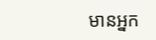មានអ្នក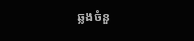ឆ្លងចំនួ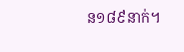ន១៨៩នាក់។